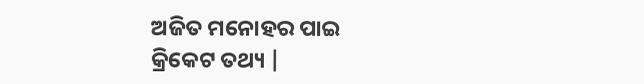ଅଜିତ ମନୋହର ପାଇ
କ୍ରିକେଟ ତଥ୍ୟ |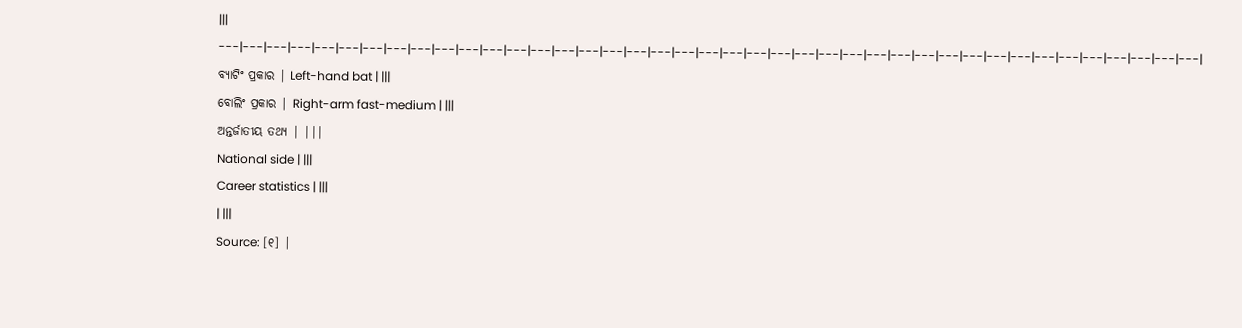|||
---|---|---|---|---|---|---|---|---|---|---|---|---|---|---|---|---|---|---|---|---|---|---|---|---|---|---|---|---|---|---|---|---|---|---|---|---|---|---|---|---|
ବ୍ୟାଟିଂ ପ୍ରକାର | Left-hand bat | |||
ବୋଲିଂ ପ୍ରକାର | Right-arm fast-medium | |||
ଅନ୍ତର୍ଜାତୀୟ ତଥ୍ୟ | |||
National side | |||
Career statistics | |||
| |||
Source: [୧] |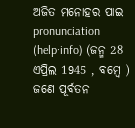ଅଜିତ ମନୋହର ପାଇ pronunciation (help·info) (ଜନ୍ମ 28 ଏପ୍ରିଲ 1945 , ବମ୍ବେ ) ଜଣେ ପୂର୍ବତନ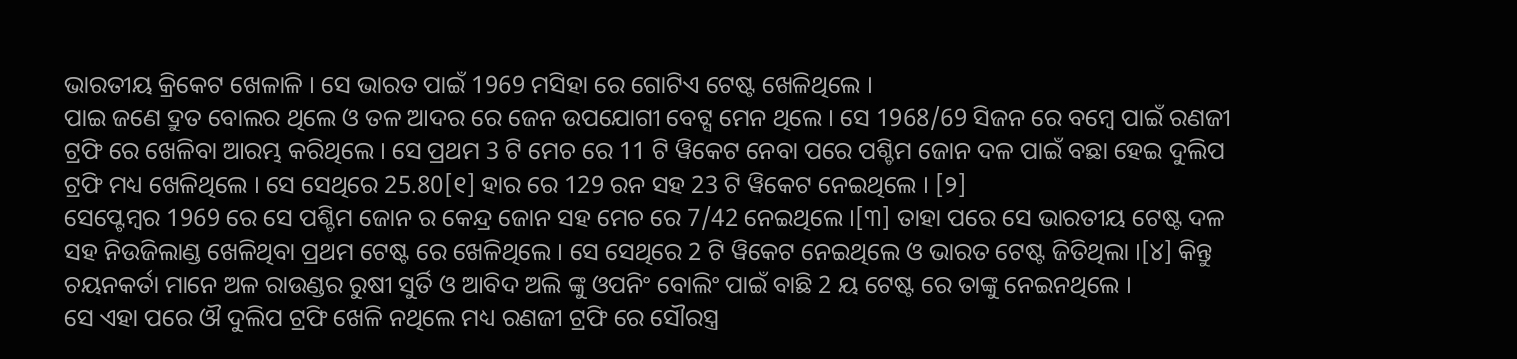ଭାରତୀୟ କ୍ରିକେଟ ଖେଳାଳି । ସେ ଭାରତ ପାଇଁ 1969 ମସିହା ରେ ଗୋଟିଏ ଟେଷ୍ଟ ଖେଳିଥିଲେ ।
ପାଇ ଜଣେ ଦ୍ରୁତ ବୋଲର ଥିଲେ ଓ ତଳ ଆଦର ରେ ଜେନ ଉପଯୋଗୀ ବେଟ୍ସ ମେନ ଥିଲେ । ସେ 1968/69 ସିଜନ ରେ ବମ୍ବେ ପାଇଁ ରଣଜୀ ଟ୍ରଫି ରେ ଖେଳିବା ଆରମ୍ଭ କରିଥିଲେ । ସେ ପ୍ରଥମ 3 ଟି ମେଚ ରେ 11 ଟି ୱିକେଟ ନେବା ପରେ ପଶ୍ଚିମ ଜୋନ ଦଳ ପାଇଁ ବଛା ହେଇ ଦୁଲିପ ଟ୍ରଫି ମଧ୍ୟ ଖେଳିଥିଲେ । ସେ ସେଥିରେ 25.80[୧] ହାର ରେ 129 ରନ ସହ 23 ଟି ୱିକେଟ ନେଇଥିଲେ । [୨]
ସେପ୍ଟେମ୍ବର 1969 ରେ ସେ ପଶ୍ଚିମ ଜୋନ ର କେନ୍ଦ୍ର ଜୋନ ସହ ମେଚ ରେ 7/42 ନେଇଥିଲେ ।[୩] ତାହା ପରେ ସେ ଭାରତୀୟ ଟେଷ୍ଟ ଦଳ ସହ ନିଉଜିଲାଣ୍ଡ ଖେଳିଥିବା ପ୍ରଥମ ଟେଷ୍ଟ ରେ ଖେଳିଥିଲେ । ସେ ସେଥିରେ 2 ଟି ୱିକେଟ ନେଇଥିଲେ ଓ ଭାରତ ଟେଷ୍ଟ ଜିତିଥିଲା ।[୪] କିନ୍ତୁ ଚୟନକର୍ତା ମାନେ ଅଳ ରାଉଣ୍ଡର ରୁଷୀ ସୁର୍ତି ଓ ଆବିଦ ଅଲି ଙ୍କୁ ଓପନିଂ ବୋଲିଂ ପାଇଁ ବାଛି 2 ୟ ଟେଷ୍ଟ ରେ ତାଙ୍କୁ ନେଇନଥିଲେ ।
ସେ ଏହା ପରେ ଔ ଦୁଲିପ ଟ୍ରଫି ଖେଳି ନଥିଲେ ମଧ୍ୟ ରଣଜୀ ଟ୍ରଫି ରେ ସୌରସ୍ତ୍ର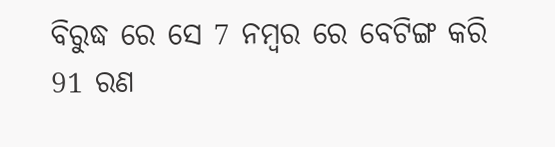ବିରୁଦ୍ଧ ରେ ସେ 7 ନମ୍ବର ରେ ବେଟିଙ୍ଗ କରି 91 ରଣ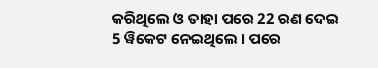କରିଥିଲେ ଓ ତାହା ପରେ 22 ରଣ ଦେଇ 5 ୱିକେଟ ନେଇଥିଲେ । ପରେ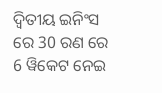ଦ୍ଵିତୀୟ ଇନିଂସ ରେ 30 ରଣ ରେ 6 ୱିକେଟ ନେଇ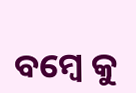ବମ୍ବେ କୁ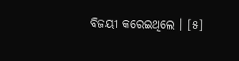ବିଜୟୀ କରେଇଥିଲେ । [୫]